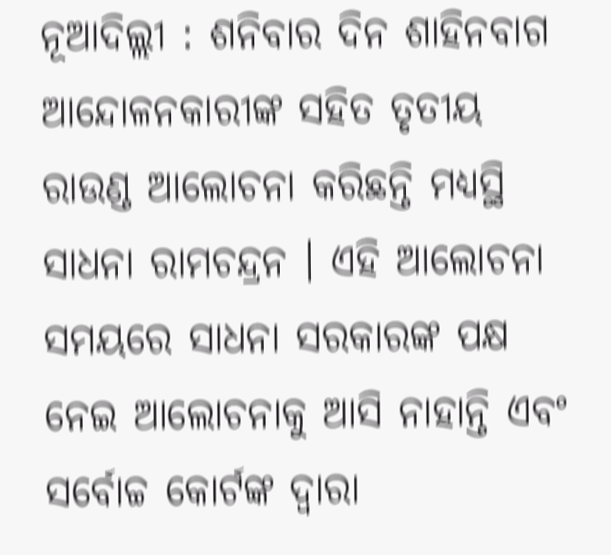ନୂଆଦିଲ୍ଲୀ : ଶନିବାର ଦିନ ଶାହିନବାଗ ଆନ୍ଦୋଳନକାରୀଙ୍କ ସହିତ ତୃତୀୟ ରାଉଣ୍ଡ ଆଲୋଚନା କରିଛନ୍ତି ମଧ୍ୟସ୍ଥି ସାଧନା ରାମଚନ୍ଦ୍ରନ । ଏହି ଆଲୋଚନା ସମୟରେ ସାଧନା ସରକାରଙ୍କ ପକ୍ଷ ନେଇ ଆଲୋଚନାକୁ ଆସି ନାହାନ୍ତି ଏବଂ ସର୍ବୋଚ୍ଚ କୋର୍ଟଙ୍କ ଦ୍ବାରା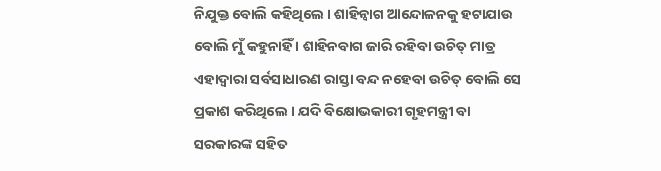ନିଯୁକ୍ତ ବୋଲି କହିଥିଲେ । ଶାହିନ୍ବାଗ ଆନ୍ଦୋଳନକୁ ହଟାଯାଉ ବୋଲି ମୁଁ କହୁନାହିଁ । ଶାହିନବାଗ ଜାରି ରହିବା ଉଚିତ୍ ମାତ୍ର ଏହାଦ୍ବାରା ସର୍ବସାଧାରଣ ରାସ୍ତା ବନ୍ଦ ନହେବା ଉଚିତ୍ ବୋଲି ସେ ପ୍ରକାଶ କରିଥିଲେ । ଯଦି ବିକ୍ଷୋଭକାରୀ ଗୃହମନ୍ତ୍ରୀ ବା ସରକାରଙ୍କ ସହିତ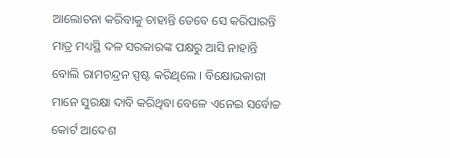ଆଲୋଚନା କରିବାକୁ ଚାହାନ୍ତି ତେବେ ସେ କରିପାରନ୍ତି ମାତ୍ର ମଧ୍ୟସ୍ଥି ଦଳ ସରକାରଙ୍କ ପକ୍ଷରୁ ଆସି ନାହାନ୍ତି ବୋଲି ରାମଚନ୍ଦ୍ରନ ସ୍ପଷ୍ଟ କରିଥିଲେ । ବିକ୍ଷୋଭକାରୀ ମାନେ ସୁରକ୍ଷା ଦାବି କରିଥିବା ବେଳେ ଏନେଇ ସର୍ବୋଚ୍ଚ କୋର୍ଟ ଆଦେଶ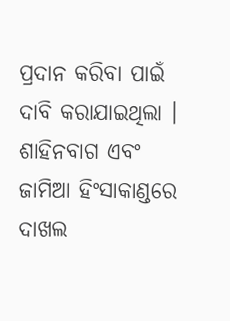ପ୍ରଦାନ କରିବା ପାଇଁ ଦାବି କରାଯାଇଥିଲା । ଶାହିନବାଗ ଏବଂ ଜାମିଆ ହିଂସାକାଣ୍ଡରେ ଦାଖଲ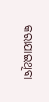କରାଯାଇଥିବା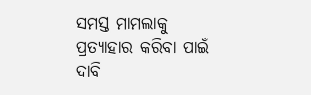ସମସ୍ତ ମାମଲାକୁ ପ୍ରତ୍ୟାହାର କରିବା ପାଇଁ ଦାବି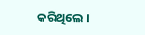କରିଥିଲେ ।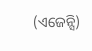(ଏଜେନ୍ସି)